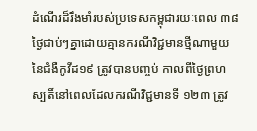ដំណើរដ៏រឹងមាំរបស់ប្រទេសកម្ពុជារយៈពេល ៣៨ ថ្ងៃជាប់ៗគ្នាដោយគ្មានករណីវិជ្ជមានថ្មីណាមួយនៃជំងឺកូវីដ១៩ ត្រូវបានបញ្ចប់ កាលពីថ្ងៃព្រហស្បតិ៍នៅពេលដែលករណីវិជ្ជមានទី ១២៣ ត្រូវ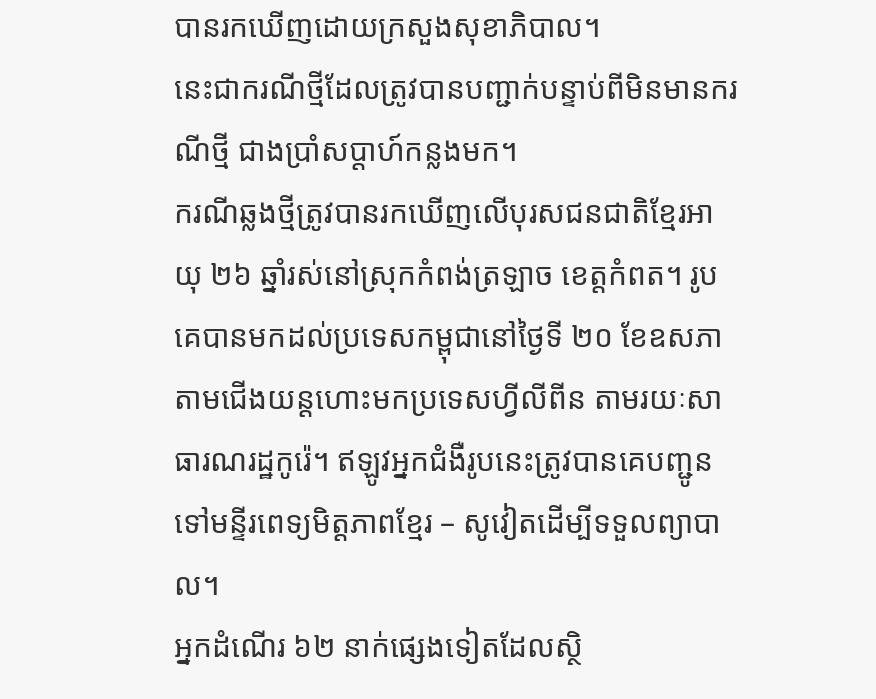បានរកឃើញដោយក្រសួងសុខាភិបាល។
នេះជាករណីថ្មីដែលត្រូវបានបញ្ជាក់បន្ទាប់ពីមិនមានករណីថ្មី ជាងប្រាំសប្តាហ៍កន្លងមក។
ករណីឆ្លងថ្មីត្រូវបានរកឃើញលើបុរសជនជាតិខ្មែរអាយុ ២៦ ឆ្នាំរស់នៅស្រុកកំពង់ត្រឡាច ខេត្តកំពត។ រូបគេបានមកដល់ប្រទេសកម្ពុជានៅថ្ងៃទី ២០ ខែឧសភា តាមជើងយន្តហោះមកប្រទេសហ្វីលីពីន តាមរយៈសាធារណរដ្ឋកូរ៉េ។ ឥឡូវអ្នកជំងឺរូបនេះត្រូវបានគេបញ្ជូនទៅមន្ទីរពេទ្យមិត្តភាពខ្មែរ – សូវៀតដើម្បីទទួលព្យាបាល។
អ្នកដំណើរ ៦២ នាក់ផ្សេងទៀតដែលស្ថិ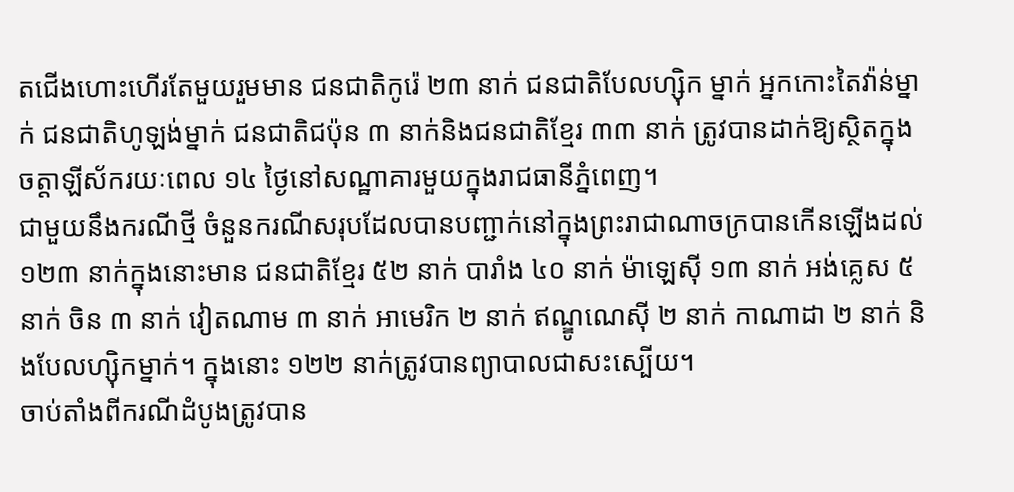តជើងហោះហើរតែមួយរួមមាន ជនជាតិកូរ៉េ ២៣ នាក់ ជនជាតិបែលហ្ស៊ិក ម្នាក់ អ្នកកោះតៃវ៉ាន់ម្នាក់ ជនជាតិហូឡង់ម្នាក់ ជនជាតិជប៉ុន ៣ នាក់និងជនជាតិខ្មែរ ៣៣ នាក់ ត្រូវបានដាក់ឱ្យស្ថិតក្នុងចត្តាឡីស័ករយៈពេល ១៤ ថ្ងៃនៅសណ្ឋាគារមួយក្នុងរាជធានីភ្នំពេញ។
ជាមួយនឹងករណីថ្មី ចំនួនករណីសរុបដែលបានបញ្ជាក់នៅក្នុងព្រះរាជាណាចក្របានកើនឡើងដល់ ១២៣ នាក់ក្នុងនោះមាន ជនជាតិខ្មែរ ៥២ នាក់ បារាំង ៤០ នាក់ ម៉ាឡេស៊ី ១៣ នាក់ អង់គ្លេស ៥ នាក់ ចិន ៣ នាក់ វៀតណាម ៣ នាក់ អាមេរិក ២ នាក់ ឥណ្ឌូណេស៊ី ២ នាក់ កាណាដា ២ នាក់ និងបែលហ្ស៊ិកម្នាក់។ ក្នុងនោះ ១២២ នាក់ត្រូវបានព្យាបាលជាសះស្បើយ។
ចាប់តាំងពីករណីដំបូងត្រូវបាន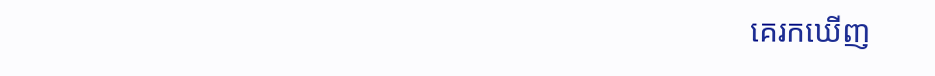គេរកឃើញ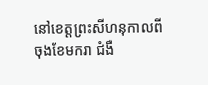នៅខេត្តព្រះសីហនុកាលពីចុងខែមករា ជំងឺ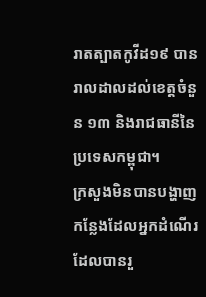រាតត្បាតកូវីដ១៩ បានរាលដាលដល់ខេត្តចំនួន ១៣ និងរាជធានីនៃប្រទេសកម្ពុជា។
ក្រសួងមិនបានបង្ហាញកន្លែងដែលអ្នកដំណើរដែលបានរួ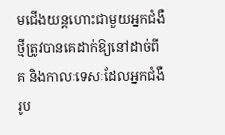មជើងយន្តហោះជាមួយអ្នកជំងឺថ្មីត្រូវបានគេដាក់ឱ្យនៅដាច់ពីគ និងកាលៈទេសៈដែលអ្នកជំងឺរូប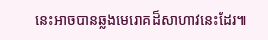នេះអាចបានឆ្លងមេរោគដ៏សាហាវនេះដែរ៕